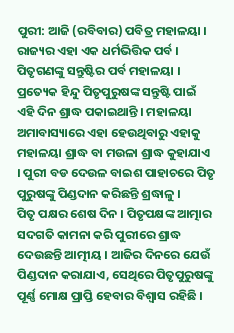ପୁରୀ: ଆଜି (ରବିବାର) ପବିତ୍ର ମହାଳୟା । ରାଜ୍ୟର ଏହା ଏକ ଧର୍ମଭିତ୍ତିକ ପର୍ବ । ପିତୃଗଣଙ୍କୁ ସନ୍ତୁଷ୍ଟିର ପର୍ବ ମହାଳୟା । ପ୍ରତ୍ୟେକ ହିନ୍ଦୁ ପିତୃପୁରୁଷଙ୍କ ସନ୍ତୁଷ୍ଟି ପାଇଁ ଏହି ଦିନ ଶ୍ରାଦ୍ଧ ପକାଇଥାନ୍ତି । ମହାଳୟା ଅମାବାସ୍ୟାରେ ଏହା ହେଉଥିବାରୁ ଏହାକୁ ମହାଳୟା ଶ୍ରାଦ୍ଧ ବା ମଉଳା ଶ୍ରାଦ୍ଧ କୁହାଯାଏ । ପୁରୀ ବଡ ଦେଉଳ ବାଇଶ ପାହାଚରେ ପିତୃ ପୁରୁଷଙ୍କୁ ପିଣ୍ଡଦାନ କରିଛନ୍ତି ଶ୍ରଦ୍ଧାଳୁ ।
ପିତୃ ପକ୍ଷର ଶେଷ ଦିନ । ପିତୃପକ୍ଷଙ୍କ ଆତ୍ମାର ସଦଗତି କାମନା କରି ପୁରୀରେ ଶ୍ରାଦ୍ଧ ଦେଉଛନ୍ତି ଆତ୍ମୀୟ । ଆଜିର ଦିନରେ ଯେଉଁ ପିଣ୍ଡଦାନ କରାଯାଏ, ସେଥିରେ ପିତୃପୁରୁଷଙ୍କୁ ପୂର୍ଣ୍ଣ ମୋକ୍ଷ ପ୍ରାପ୍ତି ହେବାର ବିଶ୍ବାସ ରହିଛି ।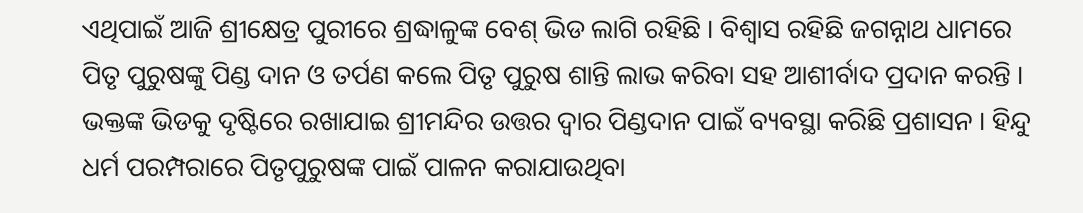ଏଥିପାଇଁ ଆଜି ଶ୍ରୀକ୍ଷେତ୍ର ପୁରୀରେ ଶ୍ରଦ୍ଧାଳୁଙ୍କ ବେଶ୍ ଭିଡ ଲାଗି ରହିଛି । ବିଶ୍ୱାସ ରହିଛି ଜଗନ୍ନାଥ ଧାମରେ ପିତୃ ପୁରୁଷଙ୍କୁ ପିଣ୍ଡ ଦାନ ଓ ତର୍ପଣ କଲେ ପିତୃ ପୁରୁଷ ଶାନ୍ତି ଲାଭ କରିବା ସହ ଆଶୀର୍ବାଦ ପ୍ରଦାନ କରନ୍ତି । ଭକ୍ତଙ୍କ ଭିଡକୁ ଦୃଷ୍ଟିରେ ରଖାଯାଇ ଶ୍ରୀମନ୍ଦିର ଉତ୍ତର ଦ୍ଵାର ପିଣ୍ଡଦାନ ପାଇଁ ବ୍ୟବସ୍ଥା କରିଛି ପ୍ରଶାସନ । ହିନ୍ଦୁ ଧର୍ମ ପରମ୍ପରାରେ ପିତୃପୁରୁଷଙ୍କ ପାଇଁ ପାଳନ କରାଯାଉଥିବା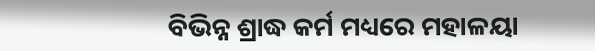ବିଭିନ୍ନ ଶ୍ରାଦ୍ଧ କର୍ମ ମଧ୍ୟରେ ମହାଳୟା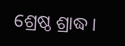ଶ୍ରେଷ୍ଠ ଶ୍ରାଦ୍ଧ ।